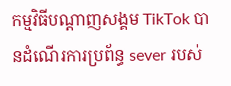កម្មវិធីបណ្តាញសង្គម TikTok បានដំណើរការប្រព័ន្ធ sever របស់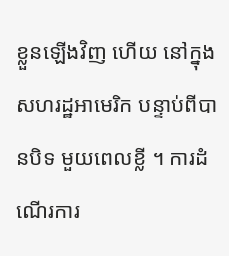ខ្លួនឡើងវិញ ហើយ នៅក្នុងសហរដ្ឋអាមេរិក បន្ទាប់ពីបានបិទ មួយពេលខ្លី ។ ការដំណើរការ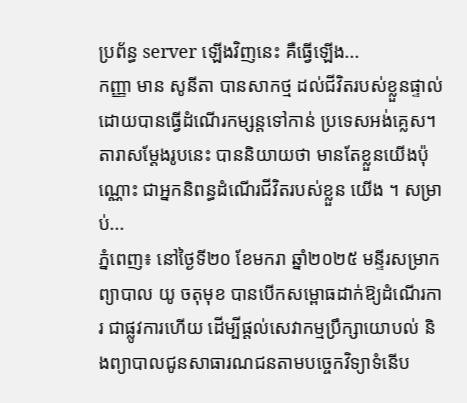ប្រព័ន្ធ server ឡើងវិញនេះ គឺធ្វើឡើង...
កញ្ញា មាន សូនីតា បានសាកថ្ម ដល់ជីវិតរបស់ខ្លួនផ្ទាល់ ដោយបានធ្វើដំណើរកម្សន្តទៅកាន់ ប្រទេសអង់គ្លេស។ តារាសម្តែងរូបនេះ បាននិយាយថា មានតែខ្លួនយើងប៉ុណ្ណោះ ជាអ្នកនិពន្ធដំណើរជីវិតរបស់ខ្លួន យើង ។ សម្រាប់...
ភ្នំពេញ៖ នៅថ្ងៃទី២០ ខែមករា ឆ្នាំ២០២៥ មន្ទីរសម្រាកព្យាបាល យូ ចតុមុខ បានបើកសម្ពោធដាក់ឱ្យដំណើរការ ជាផ្លូវការហើយ ដើម្បីផ្តល់សេវាកម្មប្រឹក្សាយោបល់ និងព្យាបាលជូនសាធារណជនតាមបច្ចេកវិទ្យាទំនើប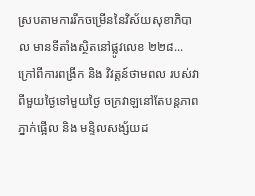ស្របតាមការរីកចម្រើននៃវិស័យសុខាភិបាល មានទីតាំងស្ថិតនៅផ្លូវលេខ ២២៨...
ក្រៅពីការពង្រីក និង វិវត្តន៍ថាមពល របស់វាពីមួយថ្ងៃទៅមួយថ្ងៃ ចក្រវាឡនៅតែបន្តភាព ភ្នាក់ផ្អើល និង មន្ទិលសង្ស័យដ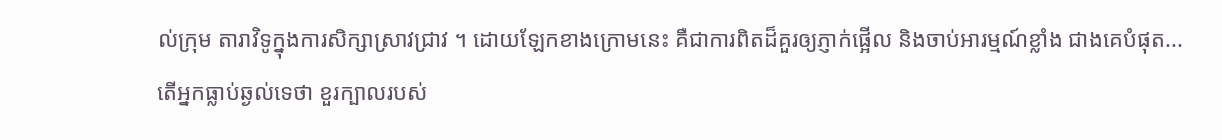ល់ក្រុម តារាវិទូក្នុងការសិក្សាស្រាវជ្រាវ ។ ដោយឡែកខាងក្រោមនេះ គឺជាការពិតដ៏គួរឲ្យភ្ញាក់ផ្អើល និងចាប់អារម្មណ៍ខ្លាំង ជាងគេបំផុត...
តើអ្នកធ្លាប់ឆ្ងល់ទេថា ខួរក្បាលរបស់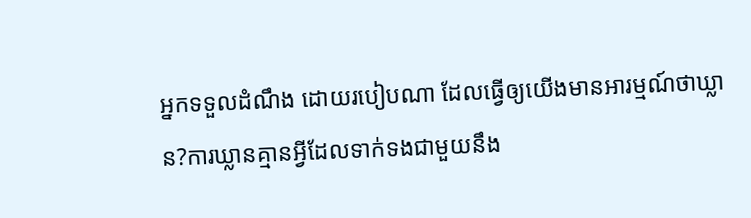អ្នកទទួលដំណឹង ដោយរបៀបណា ដែលធ្វើឲ្យយើងមានអារម្មណ៍ថាឃ្លាន?ការឃ្លានគ្មានអ្វីដែលទាក់ទងជាមួយនឹង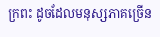ក្រពះ ដូចដែលមនុស្សភាគច្រើន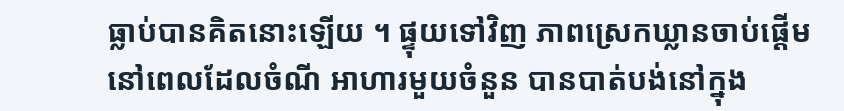ធ្លាប់បានគិតនោះឡើយ ។ ផ្ទុយទៅវិញ ភាពស្រេកឃ្លានចាប់ផ្តើម នៅពេលដែលចំណី អាហារមួយចំនួន បានបាត់បង់នៅក្នុង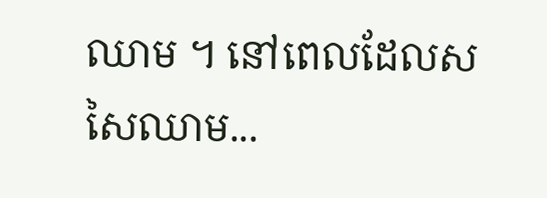ឈាម ។ នៅពេលដែលសសៃឈាម...